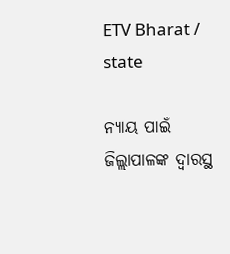ETV Bharat / state

ନ୍ୟାୟ ପାଇଁ ଜିଲ୍ଲାପାଳଙ୍କ ଦ୍ବାରସ୍ଥ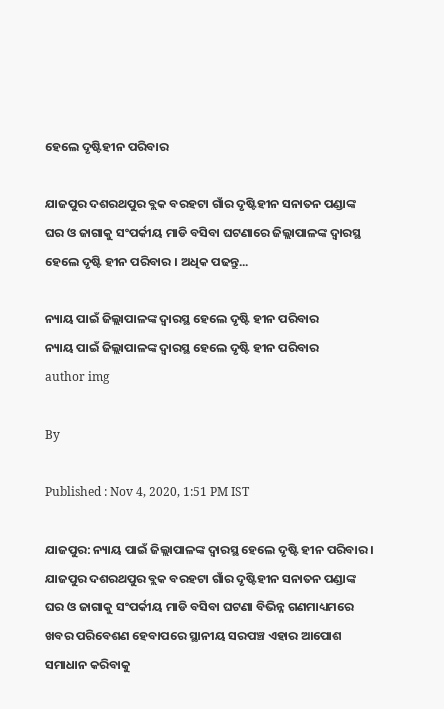ହେଲେ ଦୃଷ୍ଟିହୀନ ପରିବାର

ଯାଜପୁର ଦଶରଥପୁର ବ୍ଲକ ବରହଟା ଗାଁର ଦୃଷ୍ଟିହୀନ ସନାତନ ପଣ୍ଡାଙ୍କ ଘର ଓ ଜାଗାକୁ ସଂପର୍କୀୟ ମାଡି ବସିବା ଘଟଣାରେ ଜିଲ୍ଲାପାଳଙ୍କ ଦ୍ବାରସ୍ଥ ହେଲେ ଦୃଷ୍ଟି ହୀନ ପରିବାର । ଅଧିକ ପଢନ୍ତୁ...

ନ୍ୟାୟ ପାଇଁ ଜିଲ୍ଲାପାଳଙ୍କ ଦ୍ବାରସ୍ଥ ହେଲେ ଦୃଷ୍ଟି ହୀନ ପରିବାର
ନ୍ୟାୟ ପାଇଁ ଜିଲ୍ଲାପାଳଙ୍କ ଦ୍ବାରସ୍ଥ ହେଲେ ଦୃଷ୍ଟି ହୀନ ପରିବାର
author img

By

Published : Nov 4, 2020, 1:51 PM IST

ଯାଜପୁର: ନ୍ୟାୟ ପାଇଁ ଜିଲ୍ଲାପାଳଙ୍କ ଦ୍ବାରସ୍ଥ ହେଲେ ଦୃଷ୍ଟି ହୀନ ପରିବାର । ଯାଜପୁର ଦଶରଥପୁର ବ୍ଲକ ବରହଟା ଗାଁର ଦୃଷ୍ଟିହୀନ ସନାତନ ପଣ୍ଡାଙ୍କ ଘର ଓ ଜାଗାକୁ ସଂପର୍କୀୟ ମାଡି ବସିବା ଘଟଣା ବିଭିନ୍ନ ଗଣମାଧ୍ୟମରେ ଖବର ପରିବେଶଣ ହେବାପରେ ସ୍ଥାନୀୟ ସରପଞ୍ଚ ଏହାର ଆପୋଶ ସମାଧାନ କରିବାକୁ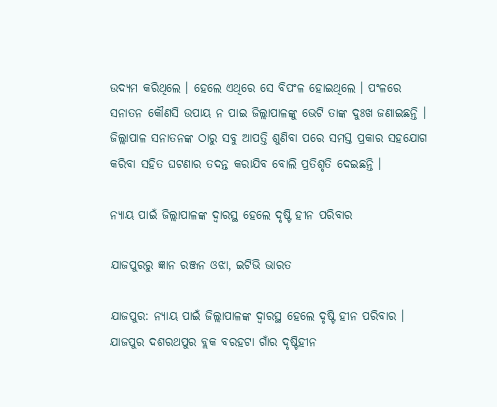ଉଦ୍ୟମ କରିଥିଲେ । ହେଲେ ଏଥିରେ ସେ ବିପଂଳ ହୋଇଥିଲେ । ପଂଳରେ ସନାତନ କୌଣସି ଉପାୟ ନ ପାଇ ଜିଲ୍ଲାପାଳଙ୍କୁ ଭେଟି ତାଙ୍କ ଦୁଃଖ ଜଣାଇଛନ୍ତି । ଜିଲ୍ଲାପାଳ ସନାତନଙ୍କ ଠାରୁ ସବୁ ଆପତ୍ତି ଶୁଣିବା ପରେ ସମସ୍ତ ପ୍ରକାର ସହଯୋଗ କରିବା ସହିତ ଘଟଣାର ତଦନ୍ତ କରାଯିବ ବୋଲି ପ୍ରତିଶୃତି ଦେଇଛନ୍ତି ।

ନ୍ୟାୟ ପାଇଁ ଜିଲ୍ଲାପାଳଙ୍କ ଦ୍ବାରସ୍ଥ ହେଲେ ଦୃଷ୍ଟି ହୀନ ପରିବାର

ଯାଜପୁରରୁ ଜ୍ଞାନ ରଞ୍ଜନ ଓଝା, ଇଟିଭି ଭାରତ

ଯାଜପୁର: ନ୍ୟାୟ ପାଇଁ ଜିଲ୍ଲାପାଳଙ୍କ ଦ୍ବାରସ୍ଥ ହେଲେ ଦୃଷ୍ଟି ହୀନ ପରିବାର । ଯାଜପୁର ଦଶରଥପୁର ବ୍ଲକ ବରହଟା ଗାଁର ଦୃଷ୍ଟିହୀନ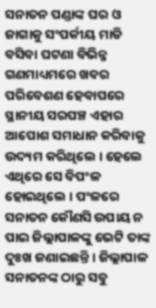ସନାତନ ପଣ୍ଡାଙ୍କ ଘର ଓ ଜାଗାକୁ ସଂପର୍କୀୟ ମାଡି ବସିବା ଘଟଣା ବିଭିନ୍ନ ଗଣମାଧ୍ୟମରେ ଖବର ପରିବେଶଣ ହେବାପରେ ସ୍ଥାନୀୟ ସରପଞ୍ଚ ଏହାର ଆପୋଶ ସମାଧାନ କରିବାକୁ ଉଦ୍ୟମ କରିଥିଲେ । ହେଲେ ଏଥିରେ ସେ ବିପଂଳ ହୋଇଥିଲେ । ପଂଳରେ ସନାତନ କୌଣସି ଉପାୟ ନ ପାଇ ଜିଲ୍ଲାପାଳଙ୍କୁ ଭେଟି ତାଙ୍କ ଦୁଃଖ ଜଣାଇଛନ୍ତି । ଜିଲ୍ଲାପାଳ ସନାତନଙ୍କ ଠାରୁ ସବୁ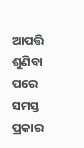ଆପତ୍ତି ଶୁଣିବା ପରେ ସମସ୍ତ ପ୍ରକାର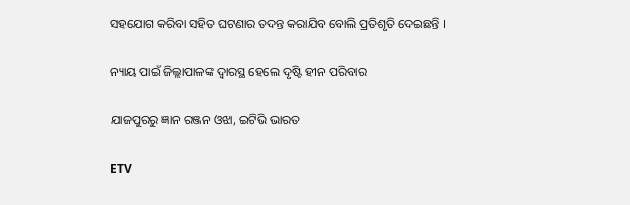ସହଯୋଗ କରିବା ସହିତ ଘଟଣାର ତଦନ୍ତ କରାଯିବ ବୋଲି ପ୍ରତିଶୃତି ଦେଇଛନ୍ତି ।

ନ୍ୟାୟ ପାଇଁ ଜିଲ୍ଲାପାଳଙ୍କ ଦ୍ବାରସ୍ଥ ହେଲେ ଦୃଷ୍ଟି ହୀନ ପରିବାର

ଯାଜପୁରରୁ ଜ୍ଞାନ ରଞ୍ଜନ ଓଝା, ଇଟିଭି ଭାରତ

ETV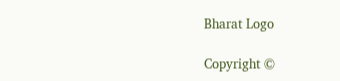Bharat Logo

Copyright ©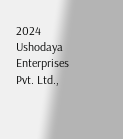2024 Ushodaya Enterprises Pvt. Ltd.,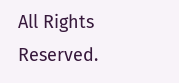All Rights Reserved.